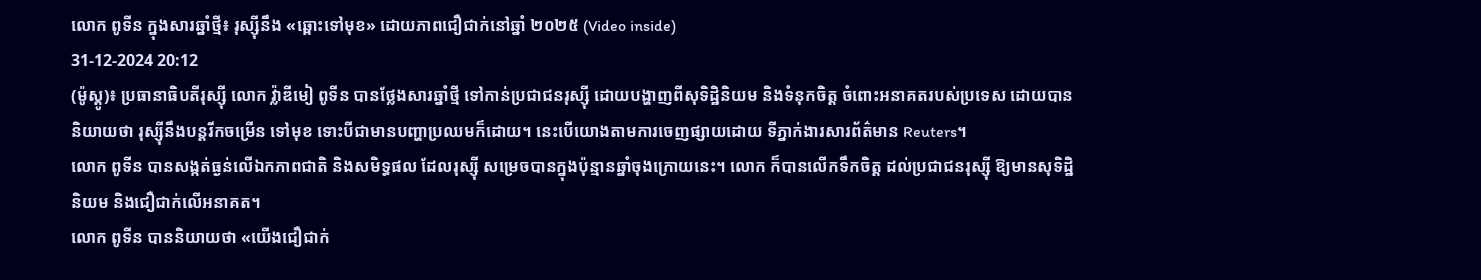លោក ពូទីន ក្នុងសារឆ្នាំថ្មី៖ រុស្ស៊ីនឹង «ឆ្ពោះទៅមុខ» ដោយភាពជឿជាក់នៅឆ្នាំ ២០២៥ (Video inside)
31-12-2024 20:12
(ម៉ូស្គូ)៖ ប្រធានាធិបតីរុស្ស៊ី លោក វ្ល៉ាឌីមៀ ពូទីន បានថ្លែងសារឆ្នាំថ្មី ទៅកាន់ប្រជាជនរុស្ស៊ី ដោយបង្ហាញពីសុទិដ្ឋិនិយម និងទំនុកចិត្ត ចំពោះអនាគតរបស់ប្រទេស ដោយបាននិយាយថា រុស្ស៊ីនឹងបន្តរីកចម្រើន ទៅមុខ ទោះបីជាមានបញ្ហាប្រឈមក៏ដោយ។ នេះបើយោងតាមការចេញផ្សាយដោយ ទីភ្នាក់ងារសារព័ត៌មាន Reuters។
លោក ពូទីន បានសង្កត់ធ្ងន់លើឯកភាពជាតិ និងសមិទ្ធផល ដែលរុស្ស៊ី សម្រេចបានក្នុងប៉ុន្មានឆ្នាំចុងក្រោយនេះ។ លោក ក៏បានលើកទឹកចិត្ត ដល់ប្រជាជនរុស្ស៊ី ឱ្យមានសុទិដ្ឋិនិយម និងជឿជាក់លើអនាគត។
លោក ពូទីន បាននិយាយថា «យើងជឿជាក់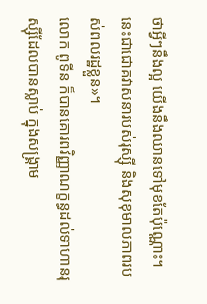ថាអ្វីៗនឹងល្អ យើងនឹងឈានទៅមុខតែប៉ុណ្ណោះ។ នេះជាជោគវាសនារបស់រុស្ស៊ី និងសុខុមាលភាពរបស់ពលរដ្ឋខ្លួន»។
លោក ពូទីន ក៏បានគោរពវិញ្ញាណក្ខន្ធដល់ទាហានរុស្ស៊ីដែលបានស្លាប់ ក្នុងសង្រ្គាម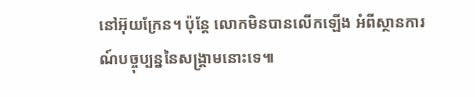នៅអ៊ុយក្រែន។ ប៉ុន្តែ លោកមិនបានលើកឡើង អំពីស្ថានការណ៍បច្ចុប្បន្ននៃសង្រ្គាមនោះទេ៕